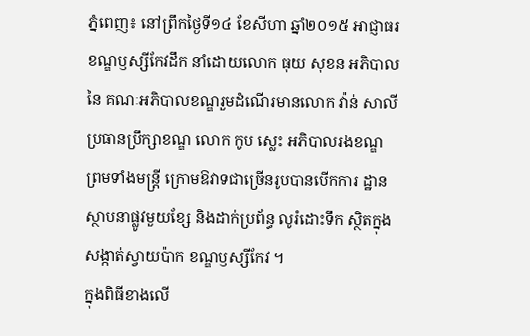ភ្នំពេញ៖ នៅព្រឹកថ្ងៃទី១៤ ខែសីហា ឆ្នាំ២០១៥ អាជ្ញាធរខណ្ឌឫស្សីកែវដឹក នាំដោយលោក ធុយ សុខន អភិបាលនៃ គណៈអភិបាលខណ្ឌរួមដំណើរមានលោក វ៉ាន់ សាលី ប្រធានប្រឹក្សាខណ្ឌ លោក កូប ស្លេះ អភិបាលរងខណ្ឌ ព្រមទាំងមន្ដ្រី ក្រោមឱវាទជាច្រើនរូបបានបើកការ ដ្ឋានស្ថាបនាផ្លូវមួយខ្សែ និងដាក់ប្រព័ន្ធ លូរំដោះទឹក ស្ថិតក្នុងសង្កាត់ស្វាយប៉ាក ខណ្ឌឫស្សីកែវ ។
ក្នុងពិធីខាងលើ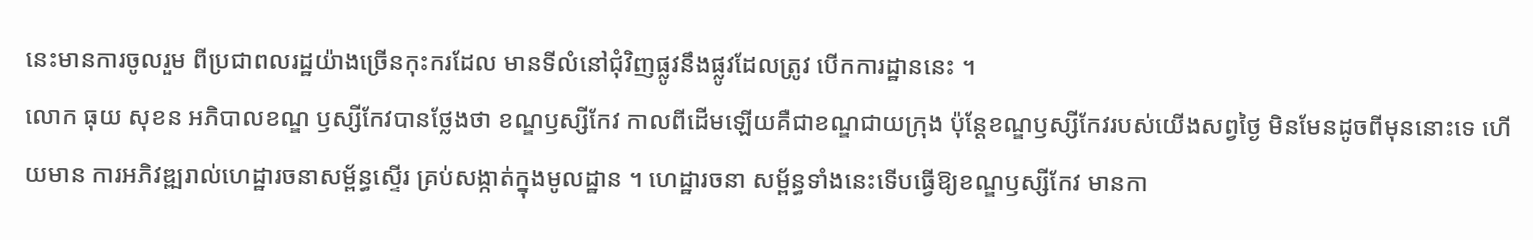នេះមានការចូលរួម ពីប្រជាពលរដ្ឋយ៉ាងច្រើនកុះករដែល មានទីលំនៅជុំវិញផ្លូវនឹងផ្លូវដែលត្រូវ បើកការដ្ឋាននេះ ។
លោក ធុយ សុខន អភិបាលខណ្ឌ ឫស្សីកែវបានថ្លែងថា ខណ្ឌឫស្សីកែវ កាលពីដើមឡើយគឺជាខណ្ឌជាយក្រុង ប៉ុន្ដែខណ្ឌឫស្សីកែវរបស់យើងសព្វថ្ងៃ មិនមែនដូចពីមុននោះទេ ហើយមាន ការអភិវឌ្ឍរាល់ហេដ្ឋារចនាសម្ព័ន្ធស្ទើរ គ្រប់សង្កាត់ក្នុងមូលដ្ឋាន ។ ហេដ្ឋារចនា សម្ព័ន្ធទាំងនេះទើបធ្វើឱ្យខណ្ឌឫស្សីកែវ មានកា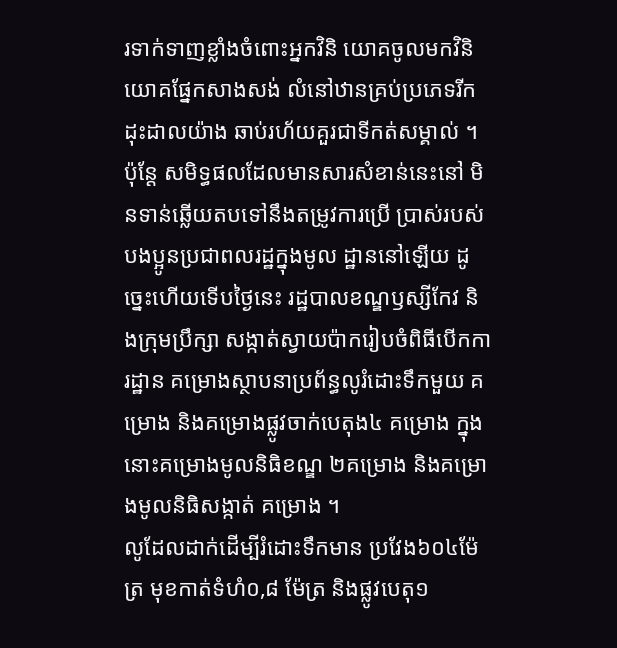រទាក់ទាញខ្លាំងចំពោះអ្នកវិនិ យោគចូលមកវិនិយោគផ្នែកសាងសង់ លំនៅឋានគ្រប់ប្រភេទរីកដុះដាលយ៉ាង ឆាប់រហ័យគួរជាទីកត់សម្គាល់ ។ ប៉ុន្ដែ សមិទ្ធផលដែលមានសារសំខាន់នេះនៅ មិនទាន់ឆ្លើយតបទៅនឹងតម្រូវការប្រើ ប្រាស់របស់បងប្អូនប្រជាពលរដ្ឋក្នុងមូល ដ្ឋាននៅឡើយ ដូច្នេះហើយទើបថ្ងៃនេះ រដ្ឋបាលខណ្ឌឫស្សីកែវ និងក្រុមប្រឹក្សា សង្កាត់ស្វាយប៉ាករៀបចំពិធីបើកការដ្ឋាន គម្រោងស្ថាបនាប្រព័ន្ធលូរំដោះទឹកមួយ គម្រោង និងគម្រោងផ្លូវចាក់បេតុង៤ គម្រោង ក្នុងនោះគម្រោងមូលនិធិខណ្ឌ ២គម្រោង និងគម្រោងមូលនិធិសង្កាត់ គម្រោង ។
លូដែលដាក់ដើម្បីរំដោះទឹកមាន ប្រវែង៦០៤ម៉ែត្រ មុខកាត់ទំហំ០,៨ ម៉ែត្រ និងផ្លូវបេតុ១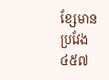ខ្សែមានប្រវែង ៤៥៧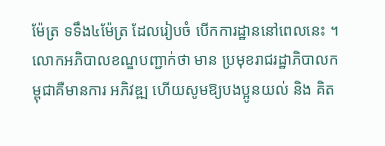ម៉ែត្រ ទទឹង៤ម៉ែត្រ ដែលរៀបចំ បើកការដ្ឋាននៅពេលនេះ ។
លោកអភិបាលខណ្ឌបញ្ជាក់ថា មាន ប្រមុខរាជរដ្ឋាភិបាលកម្ពុជាគឺមានការ អភិវឌ្ឍ ហើយសូមឱ្យបងប្អូនយល់ និង គិត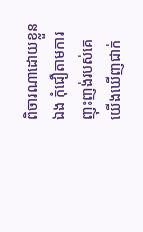ពិចារណាដោយខ្លួនឯង កុំជឿតាមការ ញុះញង់របស់គេ យើងឃើញជាក់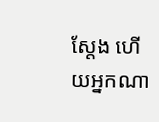ស្ដែង ហើយអ្នកណា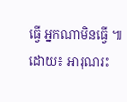ធ្វើ អ្នកណាមិនធ្វើ ៕
ដោយ៖ អារុណរះ